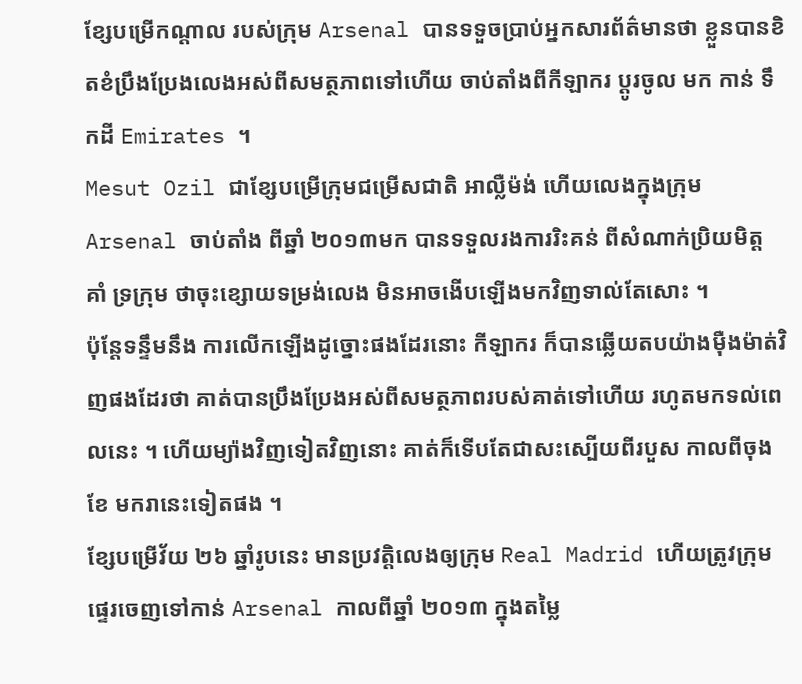ខ្សែបម្រើកណ្ដាល របស់ក្រុម Arsenal បានទទួចប្រាប់អ្នកសារព័ត៌មានថា ខ្លួនបានខិតខំប្រឹងប្រែងលេងអស់ពីសមត្ថភាពទៅហើយ ចាប់តាំងពីកីឡាករ ប្ដូរចូល មក កាន់ ទឹកដី Emirates ។
Mesut Ozil ជាខ្សែបម្រើក្រុមជម្រើសជាតិ អាល្លឺម៉ង់ ហើយលេងក្នុងក្រុម Arsenal ចាប់តាំង ពីឆ្នាំ ២០១៣មក បានទទួលរងការរិះគន់ ពីសំណាក់ប្រិយមិត្ដ គាំ ទ្រក្រុម ថាចុះខ្សោយទម្រង់លេង មិនអាចងើបឡើងមកវិញទាល់តែសោះ ។
ប៉ុន្ដែទន្ទឹមនឹង ការលើកឡើងដូច្នោះផងដែរនោះ កីឡាករ ក៏បានឆ្លើយតបយ៉ាងម៉ឺងម៉ាត់វិញផងដែរថា គាត់បានប្រឹងប្រែងអស់ពីសមត្ថភាពរបស់គាត់ទៅហើយ រហូតមកទល់ពេលនេះ ។ ហើយម្យ៉ាងវិញទៀតវិញនោះ គាត់ក៏ទើបតែជាសះស្បើយពីរបួស កាលពីចុងខែ មករានេះទៀតផង ។
ខ្សែបម្រើវ័យ ២៦ ឆ្នាំរូបនេះ មានប្រវត្ដិលេងឲ្យក្រុម Real Madrid ហើយត្រូវក្រុម ផ្ទេរចេញទៅកាន់ Arsenal កាលពីឆ្នាំ ២០១៣ ក្នុងតម្លៃ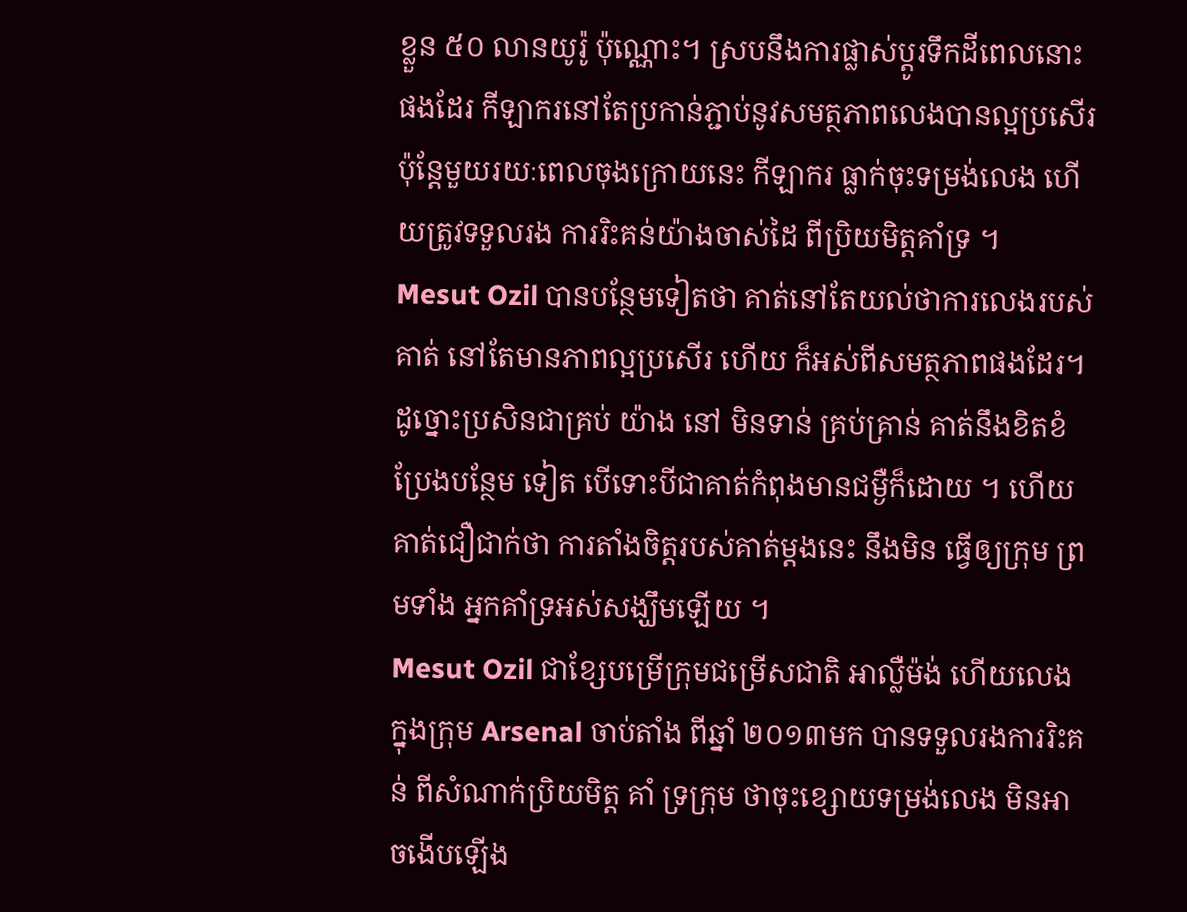ខ្លួន ៥០ លានយូរ៉ូ ប៉ុណ្ណោះ។ ស្របនឹងការផ្លាស់ប្ដូរទឹកដីពេលនោះផងដែរ កីឡាករនៅតែប្រកាន់ភ្ជាប់នូវសមត្ថភាពលេងបានល្អប្រសើរ ប៉ុន្ដែមួយរយៈពេលចុងក្រោយនេះ កីឡាករ ធ្លាក់ចុះទម្រង់លេង ហើយត្រូវទទួលរង ការរិះគន់យ៉ាងចាស់ដៃ ពីប្រិយមិត្ដគាំទ្រ ។
Mesut Ozil បានបន្ថែមទៀតថា គាត់នៅតែយល់ថាការលេងរបស់គាត់ នៅតែមានភាពល្អប្រសើរ ហើយ ក៏អស់ពីសមត្ថភាពផងដែរ។ ដូច្នោះប្រសិនជាគ្រប់ យ៉ាង នៅ មិនទាន់ គ្រប់គ្រាន់ គាត់នឹងខិតខំប្រែងបន្ថែម ទៀត បើទោះបីជាគាត់កំពុងមានជម្ងឺក៏ដោយ ។ ហើយគាត់ជឿជាក់ថា ការតាំងចិត្ដរបស់គាត់ម្ដងនេះ នឹងមិន ធ្វើឲ្យក្រុម ព្រមទាំង អ្នកគាំទ្រអស់សង្ឃឹមឡើយ ។
Mesut Ozil ជាខ្សែបម្រើក្រុមជម្រើសជាតិ អាល្លឺម៉ង់ ហើយលេងក្នុងក្រុម Arsenal ចាប់តាំង ពីឆ្នាំ ២០១៣មក បានទទួលរងការរិះគន់ ពីសំណាក់ប្រិយមិត្ដ គាំ ទ្រក្រុម ថាចុះខ្សោយទម្រង់លេង មិនអាចងើបឡើង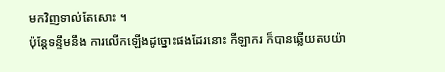មកវិញទាល់តែសោះ ។
ប៉ុន្ដែទន្ទឹមនឹង ការលើកឡើងដូច្នោះផងដែរនោះ កីឡាករ ក៏បានឆ្លើយតបយ៉ា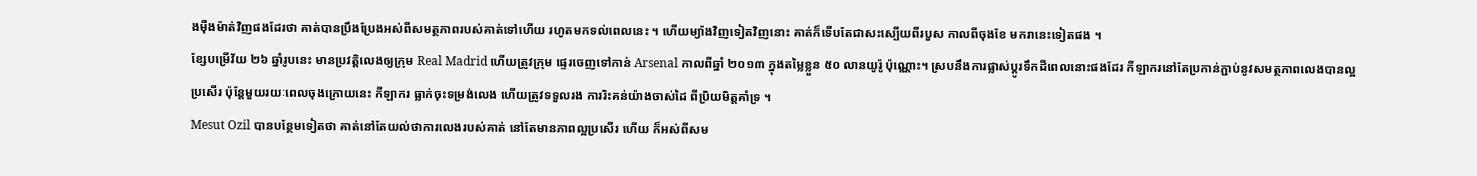ងម៉ឺងម៉ាត់វិញផងដែរថា គាត់បានប្រឹងប្រែងអស់ពីសមត្ថភាពរបស់គាត់ទៅហើយ រហូតមកទល់ពេលនេះ ។ ហើយម្យ៉ាងវិញទៀតវិញនោះ គាត់ក៏ទើបតែជាសះស្បើយពីរបួស កាលពីចុងខែ មករានេះទៀតផង ។
ខ្សែបម្រើវ័យ ២៦ ឆ្នាំរូបនេះ មានប្រវត្ដិលេងឲ្យក្រុម Real Madrid ហើយត្រូវក្រុម ផ្ទេរចេញទៅកាន់ Arsenal កាលពីឆ្នាំ ២០១៣ ក្នុងតម្លៃខ្លួន ៥០ លានយូរ៉ូ ប៉ុណ្ណោះ។ ស្របនឹងការផ្លាស់ប្ដូរទឹកដីពេលនោះផងដែរ កីឡាករនៅតែប្រកាន់ភ្ជាប់នូវសមត្ថភាពលេងបានល្អប្រសើរ ប៉ុន្ដែមួយរយៈពេលចុងក្រោយនេះ កីឡាករ ធ្លាក់ចុះទម្រង់លេង ហើយត្រូវទទួលរង ការរិះគន់យ៉ាងចាស់ដៃ ពីប្រិយមិត្ដគាំទ្រ ។
Mesut Ozil បានបន្ថែមទៀតថា គាត់នៅតែយល់ថាការលេងរបស់គាត់ នៅតែមានភាពល្អប្រសើរ ហើយ ក៏អស់ពីសម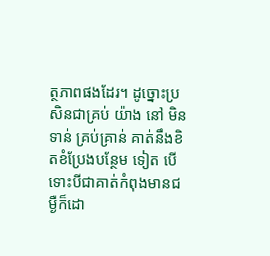ត្ថភាពផងដែរ។ ដូច្នោះប្រសិនជាគ្រប់ យ៉ាង នៅ មិនទាន់ គ្រប់គ្រាន់ គាត់នឹងខិតខំប្រែងបន្ថែម ទៀត បើទោះបីជាគាត់កំពុងមានជម្ងឺក៏ដោ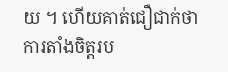យ ។ ហើយគាត់ជឿជាក់ថា ការតាំងចិត្ដរប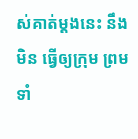ស់គាត់ម្ដងនេះ នឹងមិន ធ្វើឲ្យក្រុម ព្រមទាំ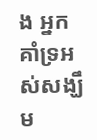ង អ្នកគាំទ្រអស់សង្ឃឹម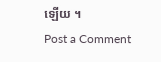ឡើយ ។
Post a Comment